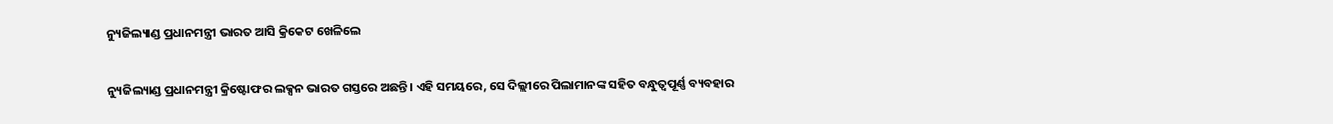ନ୍ୟୁଜିଲ୍ୟାଣ୍ଡ ପ୍ରଧାନମନ୍ତ୍ରୀ ଭାରତ ଆସି କ୍ରିକେଟ ଖେଳିଲେ

ନ୍ୟୁଜିଲ୍ୟାଣ୍ଡ ପ୍ରଧାନମନ୍ତ୍ରୀ କ୍ରିଷ୍ଟୋଫର ଲକ୍ସନ ଭାରତ ଗସ୍ତରେ ଅଛନ୍ତି। ଏହି ସମୟରେ, ସେ ଦିଲ୍ଲୀରେ ପିଲାମାନଙ୍କ ସହିତ ବନ୍ଧୁତ୍ୱପୂର୍ଣ୍ଣ ବ୍ୟବହାର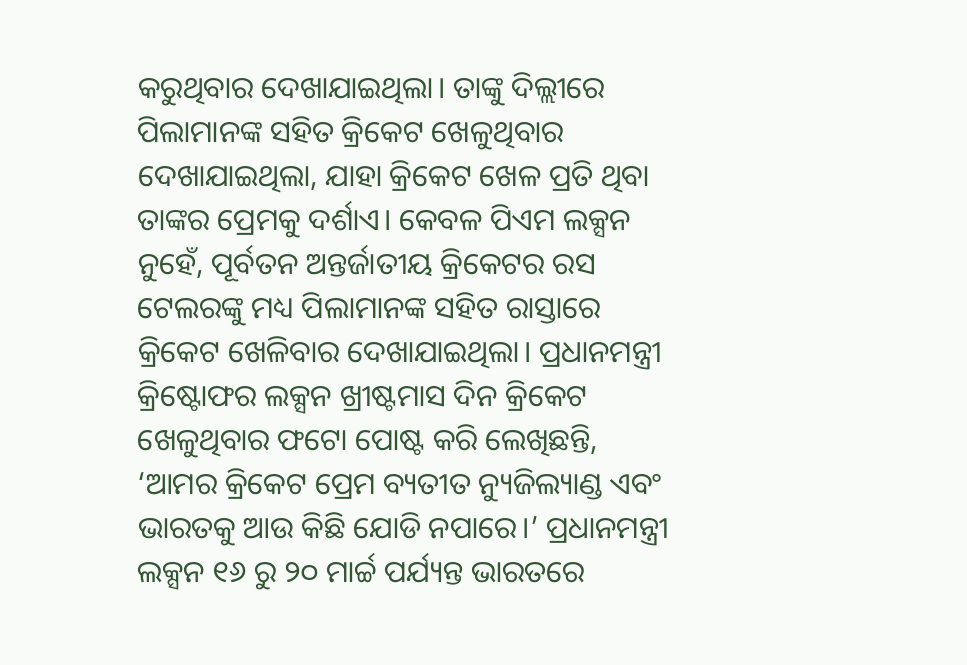କରୁଥିବାର ଦେଖାଯାଇଥିଲା। ତାଙ୍କୁ ଦିଲ୍ଲୀରେ ପିଲାମାନଙ୍କ ସହିତ କ୍ରିକେଟ ଖେଳୁଥିବାର ଦେଖାଯାଇଥିଲା, ଯାହା କ୍ରିକେଟ ଖେଳ ପ୍ରତି ଥିବା ତାଙ୍କର ପ୍ରେମକୁ ଦର୍ଶାଏ। କେବଳ ପିଏମ ଲକ୍ସନ ନୁହେଁ, ପୂର୍ବତନ ଅନ୍ତର୍ଜାତୀୟ କ୍ରିକେଟର ରସ ଟେଲରଙ୍କୁ ମଧ୍ୟ ପିଲାମାନଙ୍କ ସହିତ ରାସ୍ତାରେ କ୍ରିକେଟ ଖେଳିବାର ଦେଖାଯାଇଥିଲା। ପ୍ରଧାନମନ୍ତ୍ରୀ କ୍ରିଷ୍ଟୋଫର ଲକ୍ସନ ଖ୍ରୀଷ୍ଟମାସ ଦିନ କ୍ରିକେଟ ଖେଳୁଥିବାର ଫଟୋ ପୋଷ୍ଟ କରି ଲେଖିଛନ୍ତି, ‘ଆମର କ୍ରିକେଟ ପ୍ରେମ ବ୍ୟତୀତ ନ୍ୟୁଜିଲ୍ୟାଣ୍ଡ ଏବଂ ଭାରତକୁ ଆଉ କିଛି ଯୋଡି ନପାରେ।’ ପ୍ରଧାନମନ୍ତ୍ରୀ ଲକ୍ସନ ୧୬ ରୁ ୨୦ ମାର୍ଚ୍ଚ ପର୍ଯ୍ୟନ୍ତ ଭାରତରେ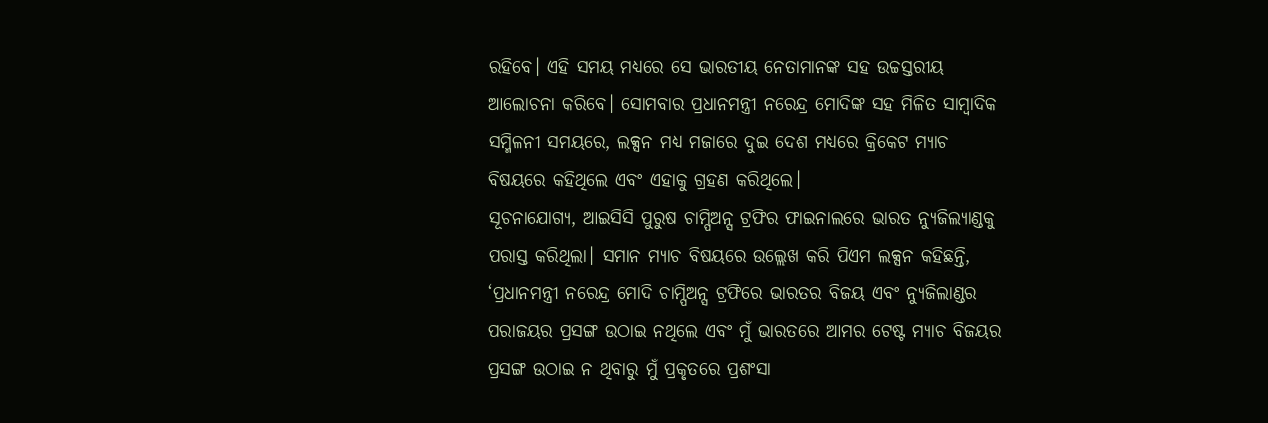ରହିବେ। ଏହି ସମୟ ମଧ୍ୟରେ ସେ ଭାରତୀୟ ନେତାମାନଙ୍କ ସହ ଉଚ୍ଚସ୍ତରୀୟ ଆଲୋଚନା କରିବେ। ସୋମବାର ପ୍ରଧାନମନ୍ତ୍ରୀ ନରେନ୍ଦ୍ର ମୋଦିଙ୍କ ସହ ମିଳିତ ସାମ୍ବାଦିକ ସମ୍ମିଳନୀ ସମୟରେ, ଲକ୍ସନ ମଧ୍ୟ ମଜାରେ ଦୁଇ ଦେଶ ମଧ୍ୟରେ କ୍ରିକେଟ ମ୍ୟାଚ ବିଷୟରେ କହିଥିଲେ ଏବଂ ଏହାକୁ ଗ୍ରହଣ କରିଥିଲେ।
ସୂଚନାଯୋଗ୍ୟ, ଆଇସିସି ପୁରୁଷ ଚାମ୍ପିଅନ୍ସ ଟ୍ରଫିର ଫାଇନାଲରେ ଭାରତ ନ୍ୟୁଜିଲ୍ୟାଣ୍ଡକୁ ପରାସ୍ତ କରିଥିଲା। ସମାନ ମ୍ୟାଚ ବିଷୟରେ ଉଲ୍ଲେଖ କରି ପିଏମ ଲକ୍ସନ କହିଛନ୍ତି, ‘ପ୍ରଧାନମନ୍ତ୍ରୀ ନରେନ୍ଦ୍ର ମୋଦି ଚାମ୍ପିଅନ୍ସ ଟ୍ରଫିରେ ଭାରତର ବିଜୟ ଏବଂ ନ୍ୟୁଜିଲାଣ୍ଡର ପରାଜୟର ପ୍ରସଙ୍ଗ ଉଠାଇ ନଥିଲେ ଏବଂ ମୁଁ ଭାରତରେ ଆମର ଟେଷ୍ଟ ମ୍ୟାଚ ବିଜୟର ପ୍ରସଙ୍ଗ ଉଠାଇ ନ ଥିବାରୁ ମୁଁ ପ୍ରକୃତରେ ପ୍ରଶଂସା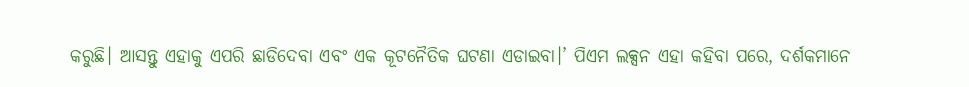କରୁଛି। ଆସନ୍ତୁ ଏହାକୁ ଏପରି ଛାଡିଦେବା ଏବଂ ଏକ କୂଟନୈତିକ ଘଟଣା ଏଡାଇବା।’ ପିଏମ ଲକ୍ସନ ଏହା କହିବା ପରେ, ଦର୍ଶକମାନେ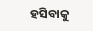ହସିବାକୁ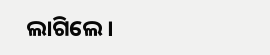ଲାଗିଲେ।